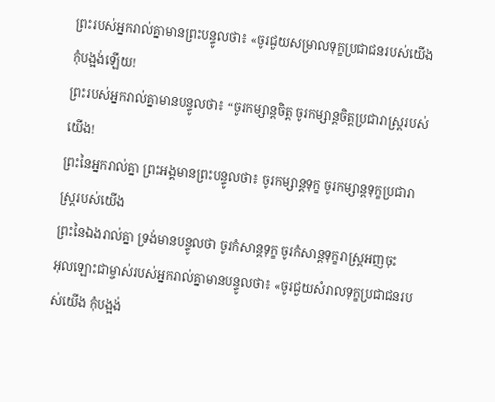ព្រះរបស់អ្នករាល់គ្នាមានព្រះបន្ទូលថា៖ «ចូរជួយសម្រាលទុក្ខប្រជាជនរបស់យើង កុំបង្អង់ឡើយ!
ព្រះរបស់អ្នករាល់គ្នាមានបន្ទូលថា៖ “ចូរកម្សាន្តចិត្ត ចូរកម្សាន្តចិត្តប្រជារាស្ត្ររបស់យើង!
ព្រះនៃអ្នករាល់គ្នា ព្រះអង្គមានព្រះបន្ទូលថា៖ ចូរកម្សាន្តទុក្ខ ចូរកម្សាន្តទុក្ខប្រជារាស្ត្ររបស់យើង
ព្រះនៃឯងរាល់គ្នា ទ្រង់មានបន្ទូលថា ចូរកំសាន្តទុក្ខ ចូរកំសាន្តទុក្ខរាស្ត្រអញចុះ
អុលឡោះជាម្ចាស់របស់អ្នករាល់គ្នាមានបន្ទូលថា៖ «ចូរជួយសំរាលទុក្ខប្រជាជនរបស់យើង កុំបង្អង់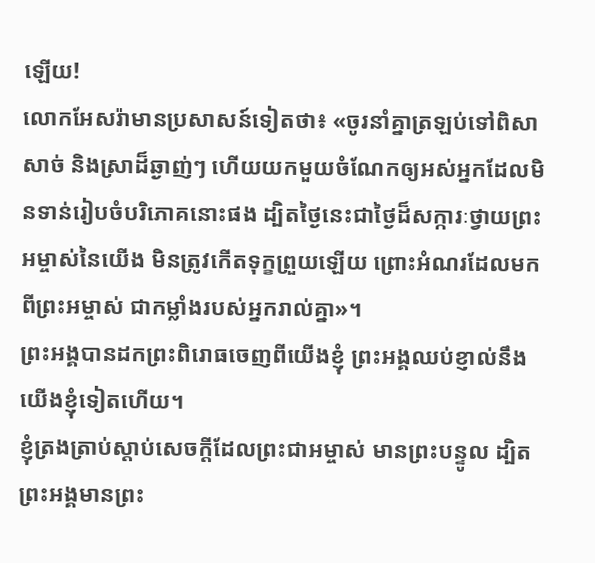ឡើយ!
លោកអែសរ៉ាមានប្រសាសន៍ទៀតថា៖ «ចូរនាំគ្នាត្រឡប់ទៅពិសាសាច់ និងស្រាដ៏ឆ្ងាញ់ៗ ហើយយកមួយចំណែកឲ្យអស់អ្នកដែលមិនទាន់រៀបចំបរិភោគនោះផង ដ្បិតថ្ងៃនេះជាថ្ងៃដ៏សក្ការៈថ្វាយព្រះអម្ចាស់នៃយើង មិនត្រូវកើតទុក្ខព្រួយឡើយ ព្រោះអំណរដែលមកពីព្រះអម្ចាស់ ជាកម្លាំងរបស់អ្នករាល់គ្នា»។
ព្រះអង្គបានដកព្រះពិរោធចេញពីយើងខ្ញុំ ព្រះអង្គឈប់ខ្ញាល់នឹងយើងខ្ញុំទៀតហើយ។
ខ្ញុំត្រងត្រាប់ស្ដាប់សេចក្ដីដែលព្រះជាអម្ចាស់ មានព្រះបន្ទូល ដ្បិតព្រះអង្គមានព្រះ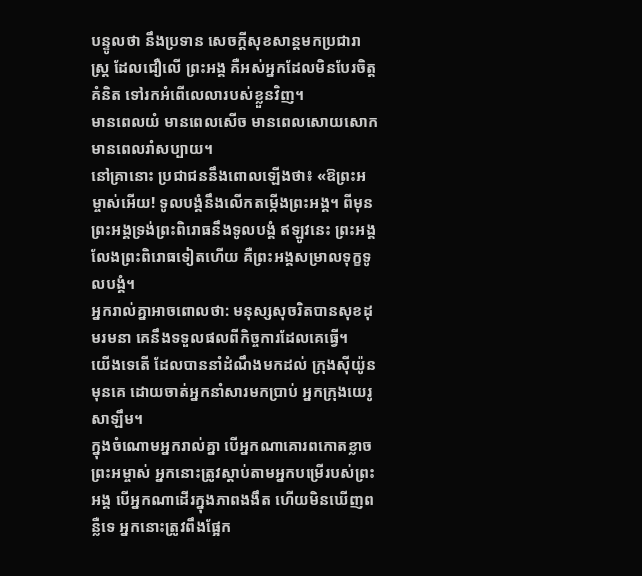បន្ទូលថា នឹងប្រទាន សេចក្ដីសុខសាន្តមកប្រជារាស្ត្រ ដែលជឿលើ ព្រះអង្គ គឺអស់អ្នកដែលមិនបែរចិត្តគំនិត ទៅរកអំពើលេលារបស់ខ្លួនវិញ។
មានពេលយំ មានពេលសើច មានពេលសោយសោក មានពេលរាំសប្បាយ។
នៅគ្រានោះ ប្រជាជននឹងពោលឡើងថា៖ «ឱព្រះអម្ចាស់អើយ! ទូលបង្គំនឹងលើកតម្កើងព្រះអង្គ។ ពីមុន ព្រះអង្គទ្រង់ព្រះពិរោធនឹងទូលបង្គំ ឥឡូវនេះ ព្រះអង្គលែងព្រះពិរោធទៀតហើយ គឺព្រះអង្គសម្រាលទុក្ខទូលបង្គំ។
អ្នករាល់គ្នាអាចពោលថា: មនុស្សសុចរិតបានសុខដុមរមនា គេនឹងទទួលផលពីកិច្ចការដែលគេធ្វើ។
យើងទេតើ ដែលបាននាំដំណឹងមកដល់ ក្រុងស៊ីយ៉ូនមុនគេ ដោយចាត់អ្នកនាំសារមកប្រាប់ អ្នកក្រុងយេរូសាឡឹម។
ក្នុងចំណោមអ្នករាល់គ្នា បើអ្នកណាគោរពកោតខ្លាចព្រះអម្ចាស់ អ្នកនោះត្រូវស្ដាប់តាមអ្នកបម្រើរបស់ព្រះអង្គ បើអ្នកណាដើរក្នុងភាពងងឹត ហើយមិនឃើញពន្លឺទេ អ្នកនោះត្រូវពឹងផ្អែក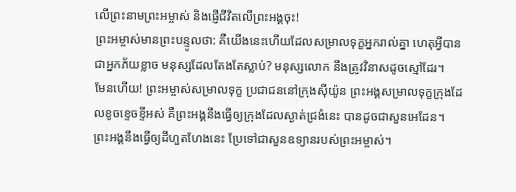លើព្រះនាមព្រះអម្ចាស់ និងផ្ញើជីវិតលើព្រះអង្គចុះ!
ព្រះអម្ចាស់មានព្រះបន្ទូលថា: គឺយើងនេះហើយដែលសម្រាលទុក្ខអ្នករាល់គ្នា ហេតុអ្វីបានជាអ្នកភ័យខ្លាច មនុស្សដែលតែងតែស្លាប់? មនុស្សលោក នឹងត្រូវវិនាសដូចស្មៅដែរ។
មែនហើយ! ព្រះអម្ចាស់សម្រាលទុក្ខ ប្រជាជននៅក្រុងស៊ីយ៉ូន ព្រះអង្គសម្រាលទុក្ខក្រុងដែលខូចខ្ទេចខ្ទីអស់ គឺព្រះអង្គនឹងធ្វើឲ្យក្រុងដែលស្ងាត់ជ្រងំនេះ បានដូចជាសួនអេដែន។ ព្រះអង្គនឹងធ្វើឲ្យដីហួតហែងនេះ ប្រែទៅជាសួនឧទ្យានរបស់ព្រះអម្ចាស់។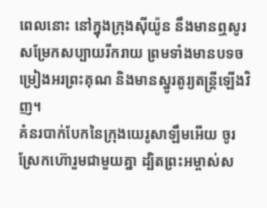ពេលនោះ នៅក្នុងក្រុងស៊ីយ៉ូន នឹងមានឮសូរសម្រែកសប្បាយរីករាយ ព្រមទាំងមានបទចម្រៀងអរព្រះគុណ និងមានស្នូរតូរ្យតន្ត្រីឡើងវិញ។
គំនរបាក់បែកនៃក្រុងយេរូសាឡឹមអើយ ចូរស្រែកហ៊ោរួមជាមួយគ្នា ដ្បិតព្រះអម្ចាស់ស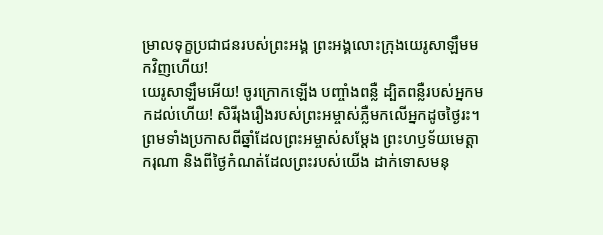ម្រាលទុក្ខប្រជាជនរបស់ព្រះអង្គ ព្រះអង្គលោះក្រុងយេរូសាឡឹមមកវិញហើយ!
យេរូសាឡឹមអើយ! ចូរក្រោកឡើង បញ្ចាំងពន្លឺ ដ្បិតពន្លឺរបស់អ្នកមកដល់ហើយ! សិរីរុងរឿងរបស់ព្រះអម្ចាស់ភ្លឺមកលើអ្នកដូចថ្ងៃរះ។
ព្រមទាំងប្រកាសពីឆ្នាំដែលព្រះអម្ចាស់សម្តែង ព្រះហឫទ័យមេត្តាករុណា និងពីថ្ងៃកំណត់ដែលព្រះរបស់យើង ដាក់ទោសមនុ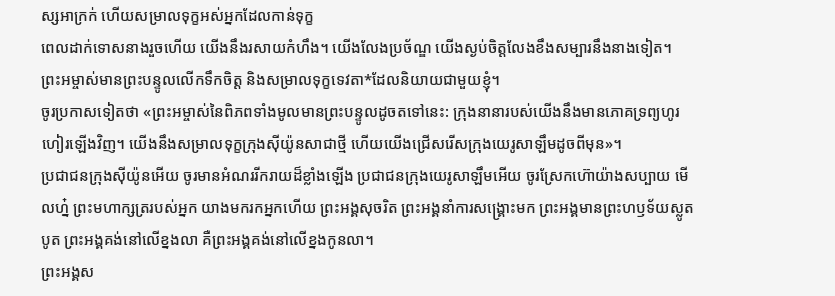ស្សអាក្រក់ ហើយសម្រាលទុក្ខអស់អ្នកដែលកាន់ទុក្ខ
ពេលដាក់ទោសនាងរួចហើយ យើងនឹងរសាយកំហឹង។ យើងលែងប្រច័ណ្ឌ យើងស្ងប់ចិត្តលែងខឹងសម្បារនឹងនាងទៀត។
ព្រះអម្ចាស់មានព្រះបន្ទូលលើកទឹកចិត្ត និងសម្រាលទុក្ខទេវតា*ដែលនិយាយជាមួយខ្ញុំ។
ចូរប្រកាសទៀតថា «ព្រះអម្ចាស់នៃពិភពទាំងមូលមានព្រះបន្ទូលដូចតទៅនេះ: ក្រុងនានារបស់យើងនឹងមានភោគទ្រព្យហូរហៀរឡើងវិញ។ យើងនឹងសម្រាលទុក្ខក្រុងស៊ីយ៉ូនសាជាថ្មី ហើយយើងជ្រើសរើសក្រុងយេរូសាឡឹមដូចពីមុន»។
ប្រជាជនក្រុងស៊ីយ៉ូនអើយ ចូរមានអំណររីករាយដ៏ខ្លាំងឡើង ប្រជាជនក្រុងយេរូសាឡឹមអើយ ចូរស្រែកហ៊ោយ៉ាងសប្បាយ មើលហ្ន៎ ព្រះមហាក្សត្ររបស់អ្នក យាងមករកអ្នកហើយ ព្រះអង្គសុចរិត ព្រះអង្គនាំការសង្គ្រោះមក ព្រះអង្គមានព្រះហឫទ័យស្លូតបូត ព្រះអង្គគង់នៅលើខ្នងលា គឺព្រះអង្គគង់នៅលើខ្នងកូនលា។
ព្រះអង្គស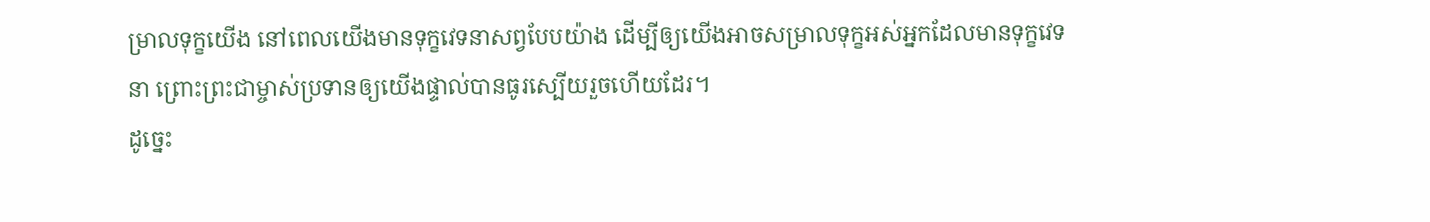ម្រាលទុក្ខយើង នៅពេលយើងមានទុក្ខវេទនាសព្វបែបយ៉ាង ដើម្បីឲ្យយើងអាចសម្រាលទុក្ខអស់អ្នកដែលមានទុក្ខវេទនា ព្រោះព្រះជាម្ចាស់ប្រទានឲ្យយើងផ្ទាល់បានធូរស្បើយរួចហើយដែរ។
ដូច្នេះ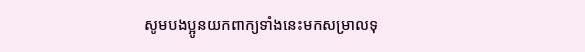សូមបងប្អូនយកពាក្យទាំងនេះមកសម្រាលទុ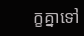ក្ខគ្នាទៅ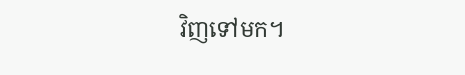វិញទៅមក។